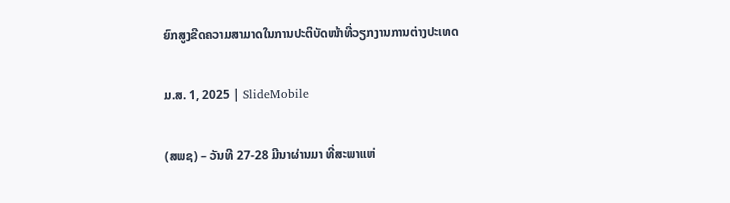ຍົກສູງຂີດຄວາມສາມາດໃນການປະຕິບັດໜ້າທີ່ວຽກງານການຕ່າງປະເທດ

ມ.ສ. 1, 2025 | SlideMobile

(ສພຊ) – ວັນທີ 27-28 ມີນາຜ່ານມາ ທີ່ສະພາແຫ່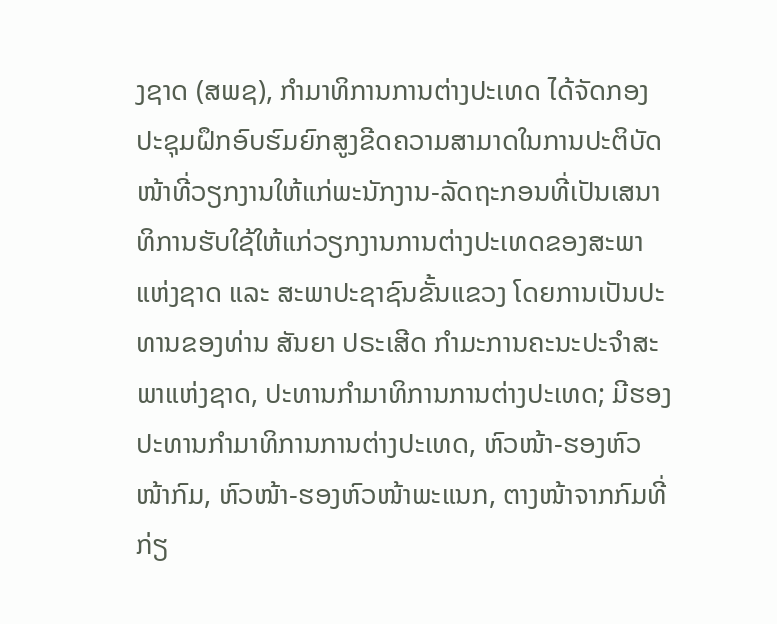ງຊາດ (ສພຊ), ກໍາມາທິການການຕ່າງປະເທດ ໄດ້ຈັດກອງປະຊຸມຝຶກອົບຮົມຍົກສູງຂີດຄວາມສາມາດໃນການປະຕິບັດໜ້າທີ່ວຽກງານໃຫ້ແກ່ພະນັກງານ-ລັດຖະກອນທີ່ເປັນເສນາທິການຮັບໃຊ້ໃຫ້ແກ່ວຽກງານການຕ່າງປະເທດຂອງສະພາແຫ່ງຊາດ ແລະ ສະພາປະຊາຊົນຂັ້ນແຂວງ ໂດຍການເປັນປະທານຂອງທ່ານ ສັນຍາ ປຣະເສີດ ກໍາມະການຄະນະປະຈໍາສະພາແຫ່ງຊາດ, ປະທານກໍາມາທິການການຕ່າງປະເທດ; ມີຮອງປະທານກໍາມາທິການການຕ່າງປະເທດ, ຫົວໜ້າ-ຮອງຫົວໜ້າກົມ, ຫົວໜ້າ-ຮອງຫົວໜ້າພະແນກ, ຕາງໜ້າຈາກກົມທີ່ກ່ຽ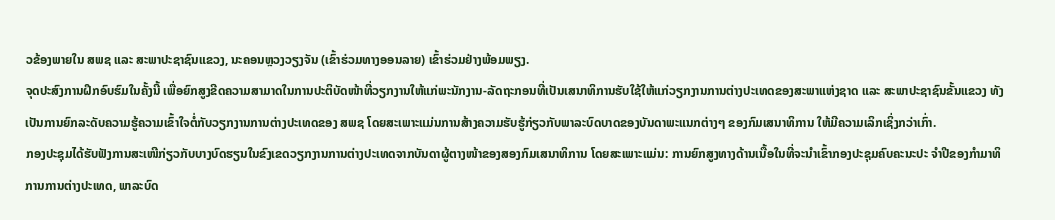ວຂ້ອງພາຍໃນ ສພຊ ແລະ ສະພາປະຊາຊົນແຂວງ, ນະຄອນຫຼວງວຽງຈັນ (ເຂົ້າຮ່ວມທາງອອນລາຍ) ເຂົ້າຮ່ວມຢ່າງພ້ອມພຽງ.
ຈຸດປະສົງການຝຶກອົບຮົມໃນຄັ້ງນີ້ ເພື່ອຍົກສູງຂີດຄວາມສາມາດໃນການປະຕິບັດໜ້າທີ່ວຽກງານໃຫ້ແກ່ພະນັກງານ-ລັດຖະກອນທີ່ເປັນເສນາທິການຮັບໃຊ້ໃຫ້ແກ່ວຽກງານການຕ່າງປະເທດຂອງສະພາແຫ່ງຊາດ ແລະ ສະພາປະຊາຊົນຂັ້ນແຂວງ ທັງເປັນການຍົກລະດັບຄວາມຮູ້ຄວາມເຂົ້າໃຈຕໍ່ກັບວຽກງານການຕ່າງປະເທດຂອງ ສພຊ ໂດຍສະເພາະແມ່ນການສ້າງຄວາມຮັບຮູ້ກ່ຽວກັບພາລະບົດບາດຂອງບັນດາພະແນກຕ່າງໆ ຂອງກົມເສນາທິການ ໃຫ້ມີຄວາມເລິກເຊິ່ງກວ່າເກົ່າ.
ກອງປະຊຸມໄດ້ຮັບຟັງການສະເໜີກ່ຽວກັບບາງບົດຮຽນໃນຂົງເຂດວຽກງານການຕ່າງປະເທດຈາກບັນດາຜູ້ຕາງໜ້າຂອງສອງກົມເສນາທິການ ໂດຍສະເພາະແມ່ນ: ການຍົກສູງທາງດ້ານເນື້ອໃນທີ່ຈະນຳເຂົ້າກອງປະຊຸມຄົບຄະນະປະ ຈຳປີຂອງກຳມາທິການການຕ່າງປະເທດ, ພາລະບົດ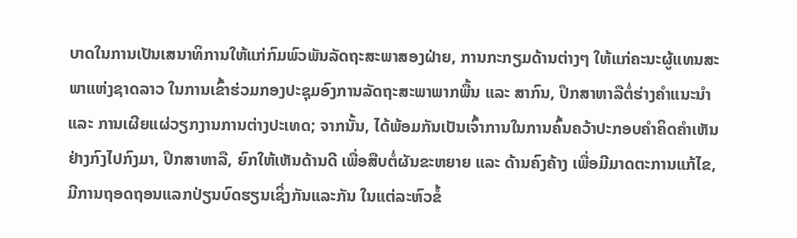ບາດໃນການເປັນເສນາທິການໃຫ້ແກ່ກົມພົວພັນລັດຖະສະພາສອງຝ່າຍ, ການກະກຽມດ້ານຕ່າງໆ ໃຫ້ແກ່ຄະນະຜູ້ແທນສະພາແຫ່ງຊາດລາວ ໃນການເຂົ້າຮ່ວມກອງປະຊຸມອົງການລັດຖະສະພາພາກພື້ນ ແລະ ສາກົນ, ປຶກສາຫາລືຕໍ່ຮ່າງຄຳແນະນຳ ແລະ ການເຜີຍແຜ່ວຽກງານການຕ່າງປະເທດ; ຈາກນັ້ນ, ໄດ້ພ້ອມກັນເປັນເຈົ້າການໃນການຄົ້ນຄວ້າປະກອບຄຳຄິດຄຳເຫັນຢ່າງກົງໄປກົງມາ, ປຶກສາຫາລື, ຍົກໃຫ້ເຫັນດ້ານດີ ເພື່ອສືບຕໍ່ຜັນຂະຫຍາຍ ແລະ ດ້ານຄົງຄ້າງ ເພື່ອມີມາດຕະການແກ້ໄຂ, ມີການຖອດຖອນແລກປ່ຽນບົດຮຽນເຊິ່ງກັນແລະກັນ ໃນແຕ່ລະຫົວຂໍ້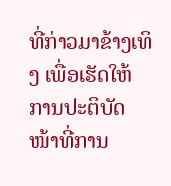ທີ່ກ່າວມາຂ້າງເທິງ ເພື່ອເຮັດໃຫ້ການປະຕິບັດໜ້າທີ່ການ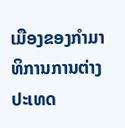ເມືອງຂອງກໍາມາທິການການຕ່າງປະເທດ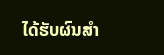ໄດ້ຮັບຜົນສຳ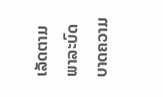ເລັດຕາມພາລະບົດບາດຄວາມ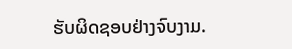ຮັບຜິດຊອບຢ່າງຈົບງາມ.